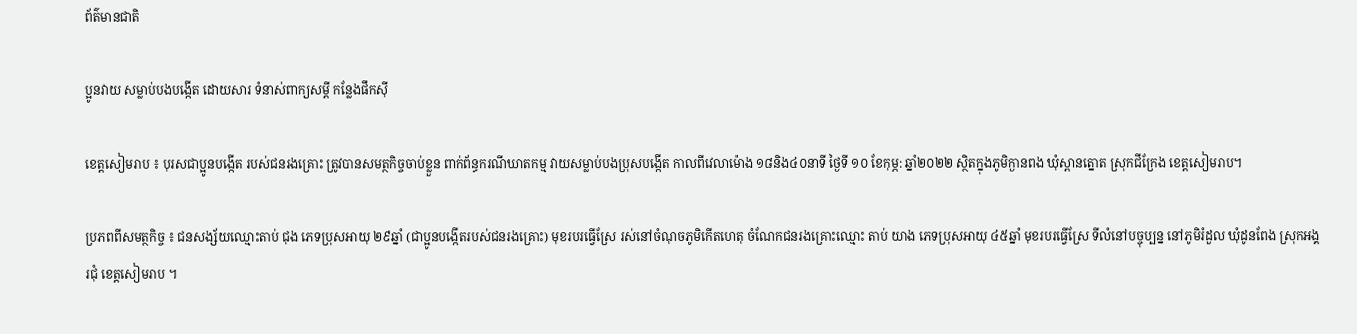ព័ត៌មានជាតិ

ប្អូនវាយ សម្លាប់បងបង្កើត ដោយសារ ទំនាស់ពាក្យសម្ដី កន្លែងផឹកស៊ី

ខេត្តសៀមរាប ៖ បុរសជាប្អូនបង្កើត របស់ជនរងគ្រោះ ត្រូវបានសមត្ថកិច្ចចាប់ខ្លួន ពាក់ព័ន្ធករណីឃាតកម្ម វាយសម្លាប់បងប្រុសបង្កើត កាលពីវេលាម៉ោង ១៨និង៤០នាទី ថ្ងៃទី ១០ ខែកុម្ភ: ឆ្នាំ២០២២ ស្ថិតក្នុងភូមិក្ងានពង ឃុំស្ពានត្នោត ស្រុកជីក្រែង ខេត្តសៀមរាប។

ប្រភពពីសមត្ថកិច្ច ៖ ជនសង្ស័យឈ្មោះតាប់ ជុង ភេទប្រុសអាយុ ២៩ឆ្នាំ (ជាប្អូនបង្កើតរបស់ជនរងគ្រោះ) មុខរបរធ្វើស្រែ រស់នៅចំណុចភូមិកើតហេតុ ចំណែកជនរងគ្រោះឈ្មោះ តាប់ យាង ភេទប្រុសអាយុ ៤៥ឆ្នាំ មុខរបរធ្វើស្រែ ទីលំនៅបច្ចុប្បន្ន នៅភូមិរំដួល ឃុំដូនពែង ស្រុកអង្គរជុំ ខេត្តសៀមរាប ។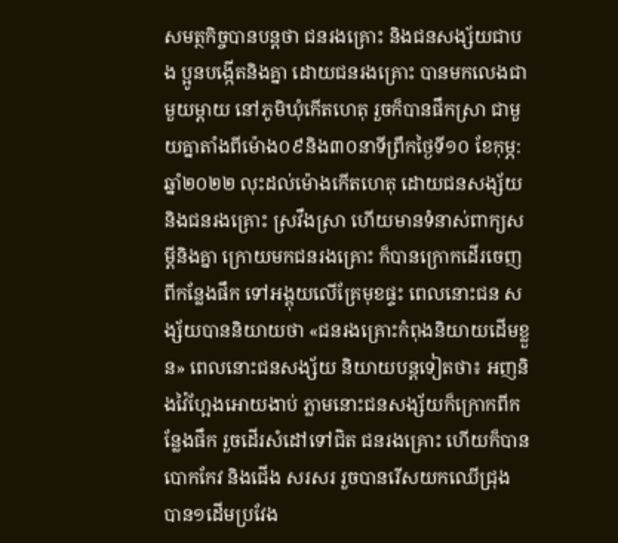សមត្ថកិច្ចបានបន្តថា ជនរងគ្រោះ និងជនសង្ស័យជាបង ប្អូនបង្កើតនិងគ្នា ដោយជនរងគ្រោះ បានមកលេងជាមួយម្តាយ នៅភូមិឃុំកើតហេតុ រួចក៏បានផឹកស្រា ជាមួយគ្នាតាំងពីម៉ោង០៩និង៣០នាទីព្រឹកថ្ងៃទី១០ ខែកុម្ភ: ឆ្នាំ២០២២ លុះដល់ម៉ោងកើតហេតុ ដោយជនសង្ស័យ និងជនរងគ្រោះ ស្រវឹងស្រា ហើយមានទំនាស់ពាក្យសម្ដីនិងគ្នា ក្រោយមកជនរងគ្រោះ ក៏បានក្រោកដើរចេញពីកន្លែងផឹក ទៅអង្គុយលើគ្រែមុខផ្ទះ ពេលនោះជន សង្ស័យបាននិយាយថា «ជនរងគ្រោះកំពុងនិយាយដើមខ្លួន» ពេលនោះជនសង្ស័យ និយាយបន្តទៀតថា៖ អញនិងវ៉ៃហ្អែងអោយងាប់ ភ្លាមនោះជនសង្ស័យក៏ក្រោកពីកន្លែងផឹក រួចដើរសំដៅទៅជិត ជនរងគ្រោះ ហើយក៏បានបោកកែវ និងជើង សរសរ រួចបានរើសយកឈើជ្រុង បាន១ដើមប្រវែង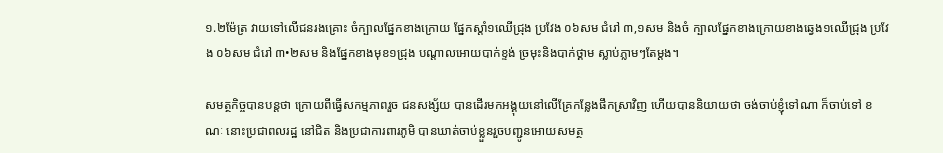១.២ម៉ែត្រ វាយទៅលើជនរងគ្រោះ ចំក្បាលផ្នែកខាងក្រោយ ផ្នែកស្តាំ១ឈើជ្រុង ប្រវែង ០៦សម ជំរៅ ៣,១សម និងចំ ក្បាលផ្នែកខាងក្រោយខាងឆ្វេង១ឈើជ្រុង ប្រវែង ០៦សម ជំរៅ ៣•២សម និងផ្នែកខាងមុខ១ជ្រុង បណ្តាលអោយបាក់ខ្ទង់ ច្រមុះនិងបាក់ថ្គាម ស្លាប់ភ្លាមៗតែម្ដង។

សមត្ថកិច្ចបានបន្តថា ក្រោយពីធ្វើសកម្មភាពរួច ជនសង្ស័យ បានដើរមកអង្គុយនៅលើគ្រែកន្លែងផឹកស្រាវិញ ហើយបាននិយាយថា ចង់ចាប់ខ្ញុំទៅណា ក៏ចាប់ទៅ ខណៈ នោះប្រជាពលរដ្ឋ នៅជិត និងប្រជាការពារភូមិ បានឃាត់ចាប់ខ្លួនរួចបញ្ជូនអោយសមត្ថ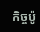កិច្ចប៉ូ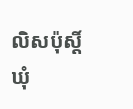លិសប៉ុស្តិ៍ឃុំ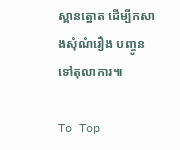ស្ពានត្នោត ដើម្បីកសាងសុំណំរឿង បញ្ចូនទៅតុលាការ៕

To Top